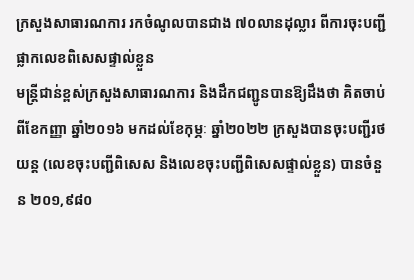ក្រសួងសាធារណការ រកចំណូលបានជាង ៧០លានដុល្លារ ពីការចុះបញ្ជីផ្លាកលេខពិសេសផ្ទាល់ខ្លួន
មន្រ្តីជាន់ខ្ពស់ក្រសួងសាធារណការ និងដឹកជញ្ជូនបានឱ្យដឹងថា គិតចាប់ពីខែកញ្ញា ឆ្នាំ២០១៦ មកដល់ខែកុម្ភៈ ឆ្នាំ២០២២ ក្រសួងបានចុះបញ្ជីរថយន្ត (លេខចុះបញ្ជីពិសេស និងលេខចុះបញ្ជីពិសេសផ្ទាល់ខ្លួន) បានចំនួន ២០១,៩៨០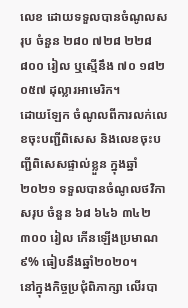លេខ ដោយទទួលបានចំណូលសរុប ចំនួន ២៨០ ៧២៨ ២២៨ ៨០០ រៀល ឬស្មើនឹង ៧០ ១៨២ ០៥៧ ដុល្លារអាមេរិក។
ដោយឡែក ចំណូលពីការលក់លេខចុះបញ្ជីពិសេស និងលេខចុះបញ្ជីពិសេសផ្ទាល់ខ្លួន ក្នុងឆ្នាំ២០២១ ទទួលបានចំណូលថវិកាសរុប ចំនួន ៦៨ ៦៤៦ ៣៤២ ៣០០ រៀល កើនឡើងប្រមាណ ៩% ធៀបនឹងឆ្នាំ២០២០។
នៅក្នុងកិច្ចប្រជុំពិភាក្សា លើរបា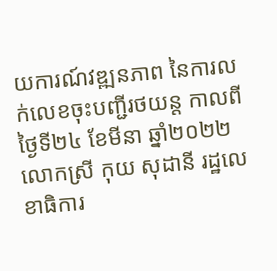យការណ៍វឌ្ឍនភាព នៃការលក់លេខចុះបញ្ជីរថយន្ត កាលពីថ្ងៃទី២៤ ខែមីនា ឆ្នាំ២០២២ លោកស្រី កុយ សុដានី រដ្ឋលេខាធិការ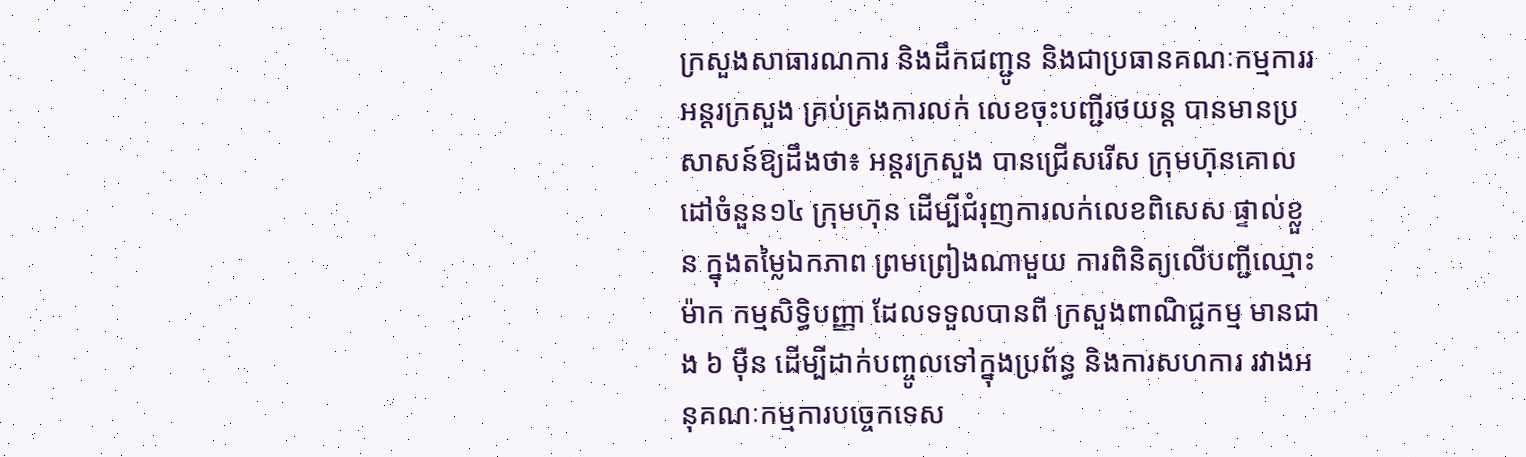ក្រសួងសាធារណការ និងដឹកជញ្ជូន និងជាប្រធានគណៈកម្មការរអន្តរក្រសួង គ្រប់គ្រងការលក់ លេខចុះបញ្ជីរថយន្ត បានមានប្រសាសន៍ឱ្យដឹងថា៖ អន្តរក្រសួង បានជ្រើសរើស ក្រុមហ៊ុនគោលដៅចំនួន១៤ ក្រុមហ៊ុន ដើម្បីជំរុញការលក់លេខពិសេស ផ្ទាល់ខ្លួន ក្នុងតម្លៃឯកភាព ព្រមព្រៀងណាមួយ ការពិនិត្យលើបញ្ជីឈ្មោះ ម៉ាក កម្មសិទ្ធិបញ្ញា ដែលទទួលបានពី ក្រសួងពាណិជ្ជកម្ម មានជាង ៦ ម៉ឺន ដើម្បីដាក់បញ្ចូលទៅក្នុងប្រព័ន្ធ និងការសហការ រវាងអនុគណៈកម្មការបច្ចេកទេស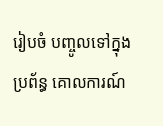រៀបចំ បញ្ចូលទៅក្នុងប្រព័ន្ធ គោលការណ៍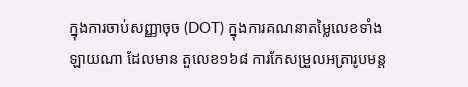ក្នុងការចាប់សញ្ញាចុច (DOT) ក្នុងការគណនាតម្លៃលេខទាំងឡាយណា ដែលមាន តួលេខ១៦៨ ការកែសម្រួលអត្រារូបមន្ត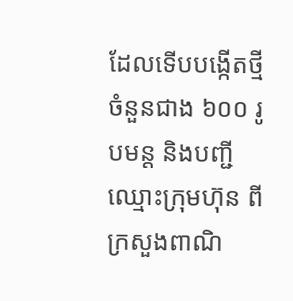ដែលទើបបង្កើតថ្មី ចំនួនជាង ៦០០ រូបមន្ត និងបញ្ជី ឈ្មោះក្រុមហ៊ុន ពីក្រសួងពាណិ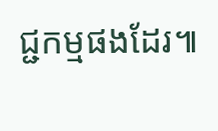ជ្ជកម្មផងដែរ៕